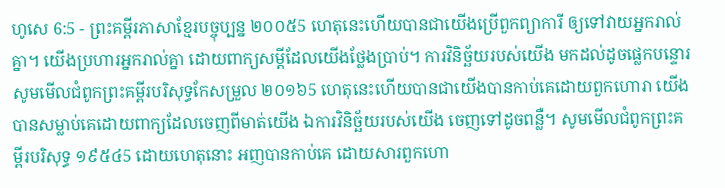ហូសេ 6:5 - ព្រះគម្ពីរភាសាខ្មែរបច្ចុប្បន្ន ២០០៥5 ហេតុនេះហើយបានជាយើងប្រើពួកព្យាការី ឲ្យទៅវាយអ្នករាល់គ្នា។ យើងប្រហារអ្នករាល់គ្នា ដោយពាក្យសម្ដីដែលយើងថ្លែងប្រាប់។ ការវិនិច្ឆ័យរបស់យើង មកដល់ដូចផ្លេកបន្ទោរ សូមមើលជំពូកព្រះគម្ពីរបរិសុទ្ធកែសម្រួល ២០១៦5 ហេតុនេះហើយបានជាយើងបានកាប់គេដោយពួកហោរា យើងបានសម្លាប់គេដោយពាក្យដែលចេញពីមាត់យើង ឯការវិនិច្ឆ័យរបស់យើង ចេញទៅដូចពន្លឺ។ សូមមើលជំពូកព្រះគម្ពីរបរិសុទ្ធ ១៩៥៤5 ដោយហេតុនោះ អញបានកាប់គេ ដោយសារពួកហោ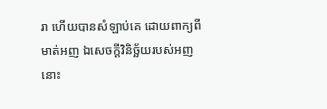រា ហើយបានសំឡាប់គេ ដោយពាក្យពីមាត់អញ ឯសេចក្ដីវិនិច្ឆ័យរបស់អញ នោះ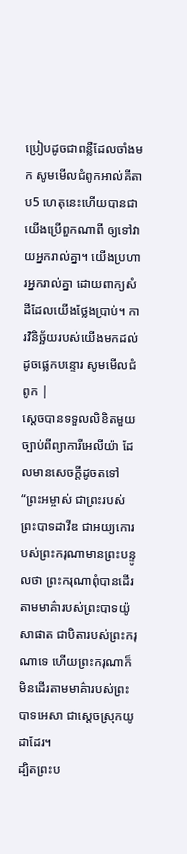ប្រៀបដូចជាពន្លឺដែលចាំងមក សូមមើលជំពូកអាល់គីតាប5 ហេតុនេះហើយបានជាយើងប្រើពួកណាពី ឲ្យទៅវាយអ្នករាល់គ្នា។ យើងប្រហារអ្នករាល់គ្នា ដោយពាក្យសំដីដែលយើងថ្លែងប្រាប់។ ការវិនិច្ឆ័យរបស់យើងមកដល់ដូចផ្លេកបន្ទោរ សូមមើលជំពូក |
ស្ដេចបានទទួលលិខិតមួយច្បាប់ពីព្យាការីអេលីយ៉ា ដែលមានសេចក្ដីដូចតទៅ “ព្រះអម្ចាស់ ជាព្រះរបស់ព្រះបាទដាវីឌ ជាអយ្យកោរបស់ព្រះករុណាមានព្រះបន្ទូលថា ព្រះករុណាពុំបានដើរតាមមាគ៌ារបស់ព្រះបាទយ៉ូសាផាត ជាបិតារបស់ព្រះករុណាទេ ហើយព្រះករុណាក៏មិនដើរតាមមាគ៌ារបស់ព្រះបាទអេសា ជាស្ដេចស្រុកយូដាដែរ។
ដ្បិតព្រះប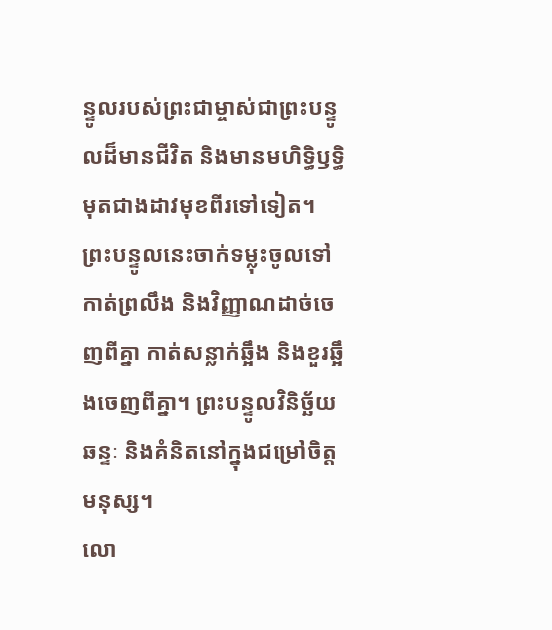ន្ទូលរបស់ព្រះជាម្ចាស់ជាព្រះបន្ទូលដ៏មានជីវិត និងមានមហិទ្ធិឫទ្ធិមុតជាងដាវមុខពីរទៅទៀត។ ព្រះបន្ទូលនេះចាក់ទម្លុះចូលទៅកាត់ព្រលឹង និងវិញ្ញាណដាច់ចេញពីគ្នា កាត់សន្លាក់ឆ្អឹង និងខួរឆ្អឹងចេញពីគ្នា។ ព្រះបន្ទូលវិនិច្ឆ័យឆន្ទៈ និងគំនិតនៅក្នុងជម្រៅចិត្តមនុស្ស។
លោ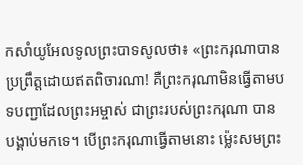កសាំយូអែលទូលព្រះបាទសូលថា៖ «ព្រះករុណាបានប្រព្រឹត្តដោយឥតពិចារណា! គឺព្រះករុណាមិនធ្វើតាមបទបញ្ជាដែលព្រះអម្ចាស់ ជាព្រះរបស់ព្រះករុណា បានបង្គាប់មកទេ។ បើព្រះករុណាធ្វើតាមនោះ ម៉្លេះសមព្រះ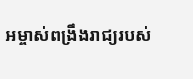អម្ចាស់ពង្រឹងរាជ្យរបស់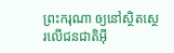ព្រះករុណា ឲ្យនៅស្ថិតស្ថេរលើជនជាតិអ៊ី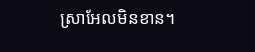ស្រាអែលមិនខាន។